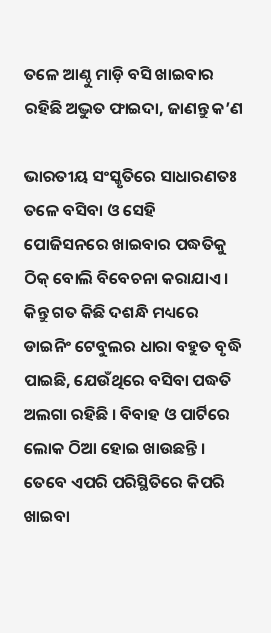ତଳେ ଆଣ୍ଠୁ ମାଡ଼ି ବସି ଖାଇବାର ରହିଛି ଅଦ୍ଭୁତ ଫାଇଦା, ଜାଣନ୍ତୁ କ’ଣ

ଭାରତୀୟ ସଂସ୍କୃତିରେ ସାଧାରଣତଃ ତଳେ ବସିବା ଓ ସେହି ପୋଜିସନରେ ଖାଇବାର ପଦ୍ଧତିକୁ ଠିକ୍ ବୋଲି ବିବେଚନା କରାଯାଏ । କିନ୍ତୁ ଗତ କିଛି ଦଶନ୍ଧି ମଧ୍ୟରେ ଡାଇନିଂ ଟେବୁଲର ଧାରା ବହୁତ ବୃଦ୍ଧି ପାଇଛି, ଯେଉଁଥିରେ ବସିବା ପଦ୍ଧତି ଅଲଗା ରହିଛି । ବିବାହ ଓ ପାର୍ଟିରେ ଲୋକ ଠିଆ ହୋଇ ଖାଉଛନ୍ତି । ତେବେ ଏପରି ପରିସ୍ଥିତିରେ କିପରି ଖାଇବା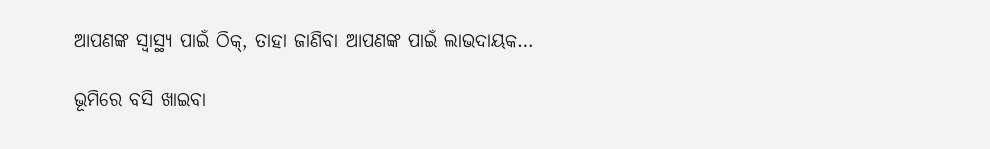ଆପଣଙ୍କ ସ୍ୱାସ୍ଥ୍ୟ ପାଇଁ ଠିକ୍, ତାହା ଜାଣିବା ଆପଣଙ୍କ ପାଇଁ ଲାଭଦାୟକ…

ଭୂମିରେ ବସି ଖାଇବା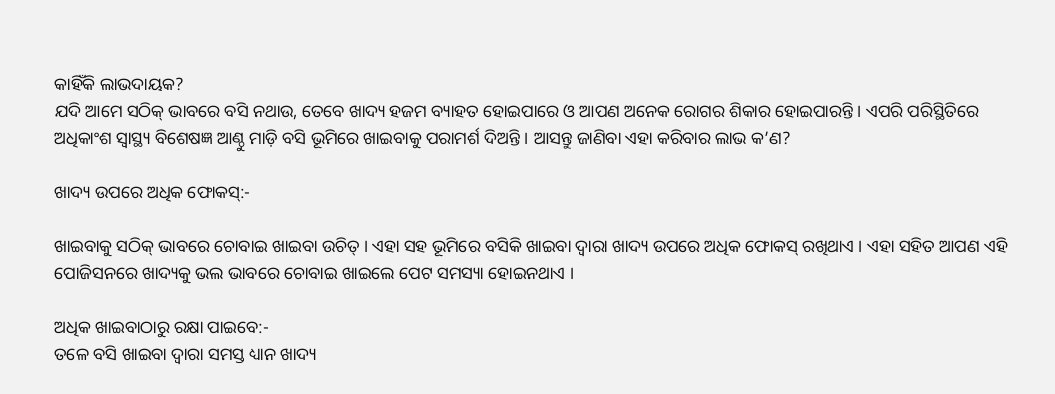କାହିଁକି ଲାଭଦାୟକ?
ଯଦି ଆମେ ସଠିକ୍ ଭାବରେ ବସି ନଥାଉ, ତେବେ ଖାଦ୍ୟ ହଜମ ବ୍ୟାହତ ହୋଇପାରେ ଓ ଆପଣ ଅନେକ ରୋଗର ଶିକାର ହୋଇପାରନ୍ତି । ଏପରି ପରିସ୍ଥିତିରେ ଅଧିକାଂଶ ସ୍ୱାସ୍ଥ୍ୟ ବିଶେଷଜ୍ଞ ଆଣ୍ଠୁ ମାଡ଼ି ବସି ଭୂମିରେ ଖାଇବାକୁ ପରାମର୍ଶ ଦିଅନ୍ତି । ଆସନ୍ତୁ ଜାଣିବା ଏହା କରିବାର ଲାଭ କ’ଣ?

ଖାଦ୍ୟ ଉପରେ ଅଧିକ ଫୋକସ୍:-

ଖାଇବାକୁ ସଠିକ୍ ଭାବରେ ଚୋବାଇ ଖାଇବା ଉଚିତ୍ । ଏହା ସହ ଭୂମିରେ ବସିକି ଖାଇବା ଦ୍ୱାରା ଖାଦ୍ୟ ଉପରେ ଅଧିକ ଫୋକସ୍ ରଖିଥାଏ । ଏହା ସହିତ ଆପଣ ଏହି ପୋଜିସନରେ ଖାଦ୍ୟକୁ ଭଲ ଭାବରେ ଚୋବାଇ ଖାଇଲେ ପେଟ ସମସ୍ୟା ହୋଇନଥାଏ ।

ଅଧିକ ଖାଇବାଠାରୁ ରକ୍ଷା ପାଇବେ:-
ତଳେ ବସି ଖାଇବା ଦ୍ୱାରା ସମସ୍ତ ଧ୍ୟାନ ଖାଦ୍ୟ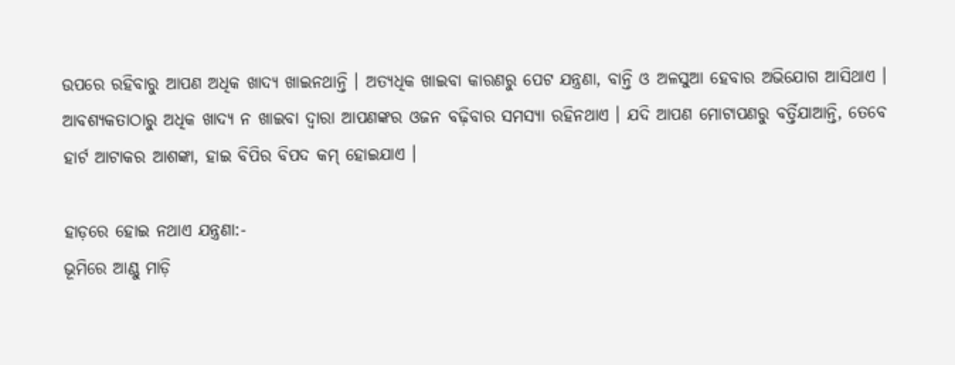ଉପରେ ରହିବାରୁ ଆପଣ ଅଧିକ ଖାଦ୍ୟ ଖାଇନଥାନ୍ତି । ଅତ୍ୟଧିକ ଖାଇବା କାରଣରୁ ପେଟ ଯନ୍ତ୍ରଣା, ବାନ୍ତି ଓ ଅଳସୁଆ ହେବାର ଅଭିଯୋଗ ଆସିଥାଏ । ଆବଶ୍ୟକତାଠାରୁ ଅଧିକ ଖାଦ୍ୟ ନ ଖାଇବା ଦ୍ୱାରା ଆପଣଙ୍କର ଓଜନ ବଢ଼ିବାର ସମସ୍ୟା ରହିନଥାଏ । ଯଦି ଆପଣ ମୋଟାପଣରୁ ବର୍ତ୍ତିଯାଆନ୍ତି, ତେବେ ହାର୍ଟ ଆଟାକର ଆଶଙ୍କା, ହାଇ ବିପିର ବିପଦ କମ୍ ହୋଇଯାଏ ।

ହାଡ଼ରେ ହୋଇ ନଥାଏ ଯନ୍ତ୍ରଣା:-
ଭୂମିରେ ଆଣ୍ଠୁ ମାଡ଼ି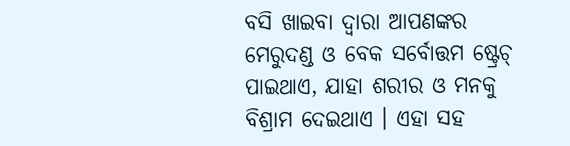ବସି ଖାଇବା ଦ୍ୱାରା ଆପଣଙ୍କର ମେରୁଦଣ୍ଡ ଓ ବେକ ସର୍ବୋତ୍ତମ ଷ୍ଟ୍ରେଚ୍ ପାଇଥାଏ, ଯାହା ଶରୀର ଓ ମନକୁ ବିଶ୍ରାମ ଦେଇଥାଏ । ଏହା ସହ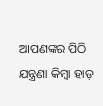ଆପଣଙ୍କର ପିଠି ଯନ୍ତ୍ରଣା କିମ୍ବା ହାଡ଼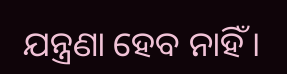ଯନ୍ତ୍ରଣା ହେବ ନାହିଁ ।